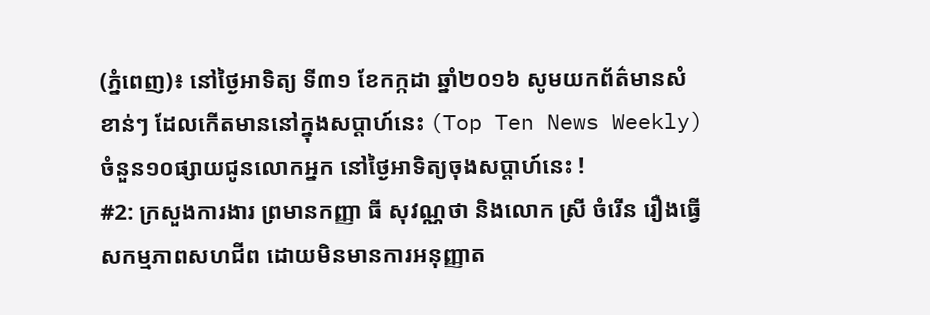(ភ្នំពេញ)៖ នៅថ្ងៃអាទិត្យ ទី៣១ ខែកក្កដា ឆ្នាំ២០១៦ សូមយកព័ត៌មានសំខាន់ៗ ដែលកើតមាននៅក្នុងសប្តាហ៍នេះ (Top Ten News Weekly) ចំនួន១០ផ្សាយជូនលោកអ្នក នៅថ្ងៃអាទិត្យចុងសប្តាហ៍នេះ !
#2: ក្រសួងការងារ ព្រមានកញ្ញា ធី សុវណ្ណថា និងលោក ស្រី ចំរើន រឿងធ្វើសកម្មភាពសហជីព ដោយមិនមានការអនុញ្ញាត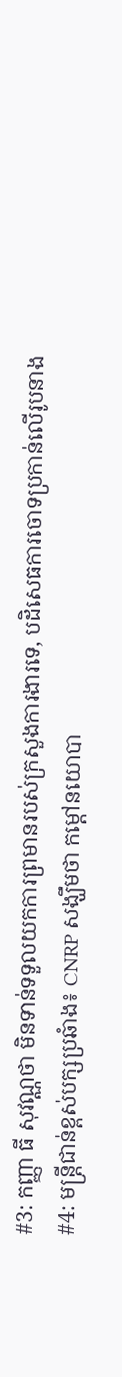#3: កញ្ញា ធី សុវណ្ណថា មិនទាន់ទទួលយកការព្រមានរបស់ក្រសួងការងារទេ, បដិសេធការចោទប្រកាន់លើរូបនាង
#4: មន្រ្តីជាន់ខ្ពស់បក្សប្រឆំាង៖ CNRP សង្ឃឹមថា កម្ដៅនយោបា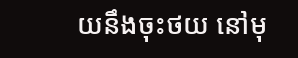យនឹងចុះថយ នៅមុ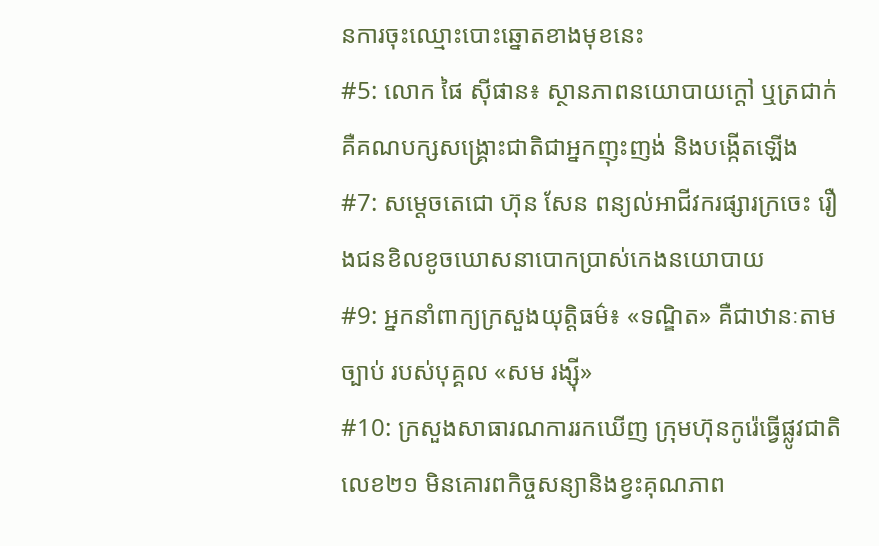នការចុះឈ្មោះបោះឆ្នោតខាងមុខនេះ
#5: លោក ផៃ ស៊ីផាន៖ ស្ថានភាពនយោបាយក្តៅ ឬត្រជាក់ គឺគណបក្សសង្រ្គោះជាតិជាអ្នកញុះញង់ និងបង្កើតឡើង
#7: សម្តេចតេជោ ហ៊ុន សែន ពន្យល់អាជីវករផ្សារក្រចេះ រឿងជនខិលខូចឃោសនាបោកប្រាស់កេងនយោបាយ
#9: អ្នកនាំពាក្យក្រសួងយុត្តិធម៌៖ «ទណ្ឌិត» គឺជាឋានៈតាមច្បាប់ របស់បុគ្គល «សម រង្ស៊ី»
#10: ក្រសួងសាធារណការរកឃើញ ក្រុមហ៊ុនកូរ៉េធ្វើផ្លូវជាតិលេខ២១ មិនគោរពកិច្ចសន្យានិងខ្វះគុណភាព